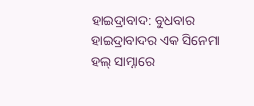ହାଇଦ୍ରାବାଦ: ବୁଧବାର ହାଇଦ୍ରାବାଦର ଏକ ସିନେମା ହଲ୍ ସାମ୍ନାରେ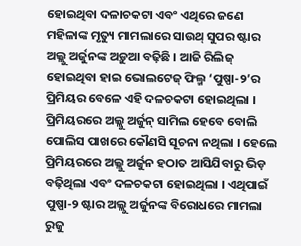ହୋଇଥିବା ଦଳାଚକଟା ଏବଂ ଏଥିରେ ଜଣେ ମହିଳାଙ୍କ ମୃତ୍ୟୁ ମାମଲାରେ ସାଉଥ୍ ସୁପର ଷ୍ଟାର ଅଲ୍ଲୁ ଅର୍ଜୁନଙ୍କ ଅଡ଼ୁଆ ବଢ଼ିଛି । ଆଜି ରିଲିଜ୍ ହୋଇଥିବା ହାଇ ଭୋଲଟେଜ୍ ଫିଲ୍ମ ‘ପୁଷ୍ପା-୨’ର ପ୍ରିମିୟର ବେଳେ ଏହି ଦଳଚକଟା ହୋଇଥିଲା । ପ୍ରିମିୟରରେ ଅଲ୍ଲୁ ଅର୍ଜୁନ୍ ସାମିଲ ହେବେ ବୋଲି ପୋଲିସ ପାଖରେ କୌଣସି ସୂଚନା ନଥିଲା । ହେଲେ ପ୍ରିମିୟରରେ ଅଲ୍ଲୁ ଅର୍ଜୁନ ହଠାତ ଆସିଯିବାରୁ ଭିଡ଼ ବଢ଼ିଥିଲା ଏବଂ ଦଳଚକଟା ହୋଇଥିଲା । ଏଥିପାଇଁ ପୁଷ୍ପା-୨ ଷ୍ଟାର ଅଲ୍ଲୁ ଅର୍ଜୁନଙ୍କ ବିରୋଧରେ ମାମଲା ରୁଜୁ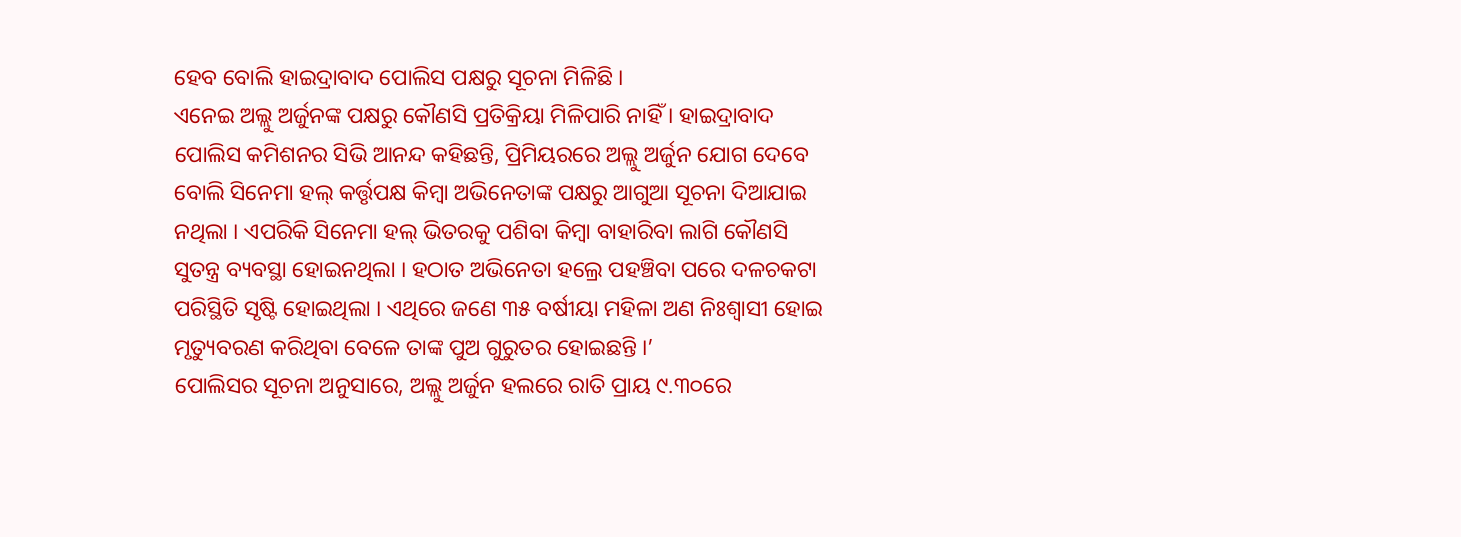ହେବ ବୋଲି ହାଇଦ୍ରାବାଦ ପୋଲିସ ପକ୍ଷରୁ ସୂଚନା ମିଳିଛି ।
ଏନେଇ ଅଲ୍ଲୁ ଅର୍ଜୁନଙ୍କ ପକ୍ଷରୁ କୌଣସି ପ୍ରତିକ୍ରିୟା ମିଳିପାରି ନାହିଁ । ହାଇଦ୍ରାବାଦ ପୋଲିସ କମିଶନର ସିଭି ଆନନ୍ଦ କହିଛନ୍ତି, ପ୍ରିମିୟରରେ ଅଲ୍ଲୁ ଅର୍ଜୁନ ଯୋଗ ଦେବେ ବୋଲି ସିନେମା ହଲ୍ କର୍ତ୍ତୃପକ୍ଷ କିମ୍ବା ଅଭିନେତାଙ୍କ ପକ୍ଷରୁ ଆଗୁଆ ସୂଚନା ଦିଆଯାଇ ନଥିଲା । ଏପରିକି ସିନେମା ହଲ୍ ଭିତରକୁ ପଶିବା କିମ୍ବା ବାହାରିବା ଲାଗି କୌଣସି ସୁତନ୍ତ୍ର ବ୍ୟବସ୍ଥା ହୋଇନଥିଲା । ହଠାତ ଅଭିନେତା ହଲ୍ରେ ପହଞ୍ଚିବା ପରେ ଦଳଚକଟା ପରିସ୍ଥିତି ସୃଷ୍ଟି ହୋଇଥିଲା । ଏଥିରେ ଜଣେ ୩୫ ବର୍ଷୀୟା ମହିଳା ଅଣ ନିଃଶ୍ବାସୀ ହୋଇ ମୃତ୍ୟୁବରଣ କରିଥିବା ବେଳେ ତାଙ୍କ ପୁଅ ଗୁରୁତର ହୋଇଛନ୍ତି ।’
ପୋଲିସର ସୂଚନା ଅନୁସାରେ, ଅଲ୍ଲୁ ଅର୍ଜୁନ ହଲରେ ରାତି ପ୍ରାୟ ୯.୩୦ରେ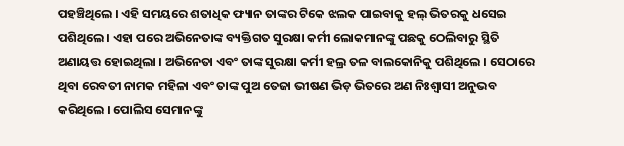ପହଞ୍ଚିଥିଲେ । ଏହି ସମୟରେ ଶତାଧିକ ଫ୍ୟାନ ତାଙ୍କର ଟିକେ ଝଲକ ପାଇବାକୁ ହଲ୍ ଭିତରକୁ ଧସେଇ ପଶିଥିଲେ । ଏହା ପରେ ଅଭିନେତାଙ୍କ ବ୍ୟକ୍ତିଗତ ସୁରକ୍ଷା କର୍ମୀ ଲୋକମାନଙ୍କୁ ପଛକୁ ଠେଲିବାରୁ ସ୍ଥିତି ଅଣାୟତ୍ତ ହୋଇଥିଲା । ଅଭିନେତା ଏବଂ ତାଙ୍କ ସୁରକ୍ଷା କର୍ମୀ ହଲ୍ର ତଳ ବାଲକୋନିକୁ ପଶିଥିଲେ । ସେଠାରେ ଥିବା ରେବତୀ ନାମକ ମହିଳା ଏବଂ ତାଙ୍କ ପୁଅ ତେଜା ଭୀଷଣ ଭିଡ଼ ଭିତରେ ଅଣ ନିଃଶ୍ବାସୀ ଅନୁଭବ କରିଥିଲେ । ପୋଲିସ ସେମାନଙ୍କୁ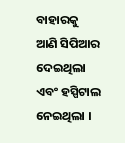ବାହାରକୁ ଆଣି ସିପିଆର ଦେଇଥିଲା ଏବଂ ହସ୍ପିଟାଲ ନେଇଥିଲା ।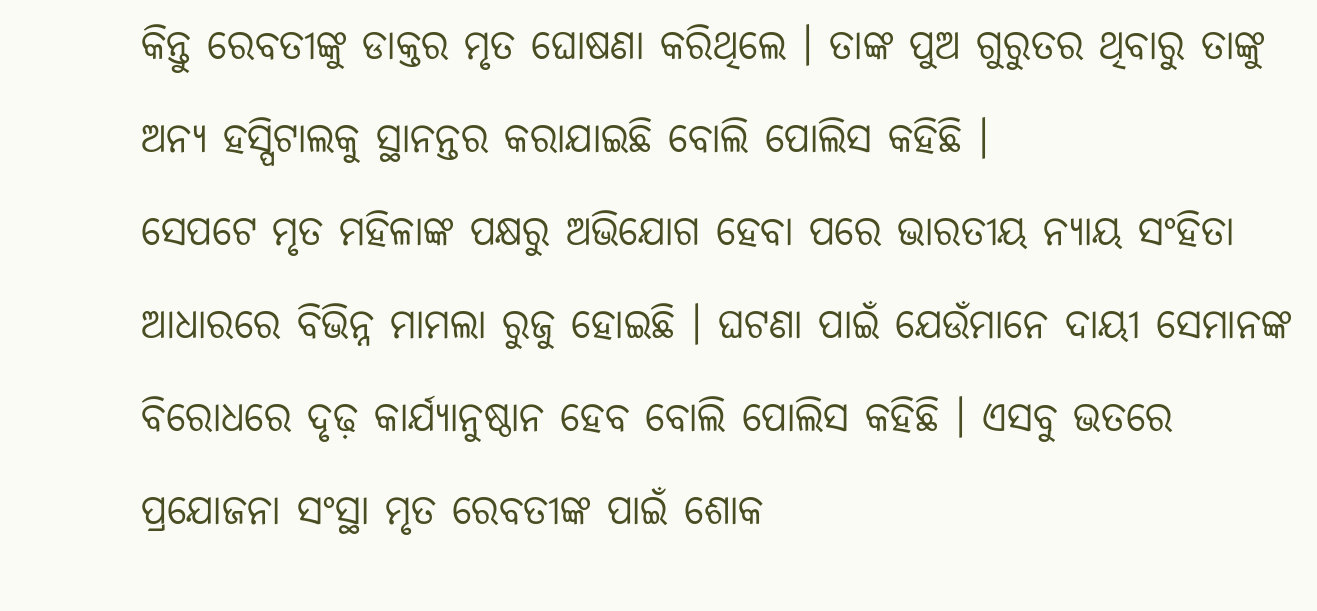କିନ୍ତୁ ରେବତୀଙ୍କୁ ଡାକ୍ତର ମୃତ ଘୋଷଣା କରିଥିଲେ । ତାଙ୍କ ପୁଅ ଗୁରୁତର ଥିବାରୁ ତାଙ୍କୁ ଅନ୍ୟ ହସ୍ପିଟାଲକୁ ସ୍ଥାନନ୍ତର କରାଯାଇଛି ବୋଲି ପୋଲିସ କହିଛି ।
ସେପଟେ ମୃତ ମହିଳାଙ୍କ ପକ୍ଷରୁ ଅଭିଯୋଗ ହେବା ପରେ ଭାରତୀୟ ନ୍ୟାୟ ସଂହିତା ଆଧାରରେ ବିଭିନ୍ନ ମାମଲା ରୁଜୁ ହୋଇଛି । ଘଟଣା ପାଇଁ ଯେଉଁମାନେ ଦାୟୀ ସେମାନଙ୍କ ବିରୋଧରେ ଦୃଢ଼ କାର୍ଯ୍ୟାନୁଷ୍ଠାନ ହେବ ବୋଲି ପୋଲିସ କହିଛି । ଏସବୁ ଭତରେ ପ୍ରଯୋଜନା ସଂସ୍ଥା ମୃତ ରେବତୀଙ୍କ ପାଇଁ ଶୋକ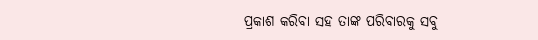ପ୍ରକାଶ କରିବା ସହ ତାଙ୍କ ପରିବାରକୁ ସବୁ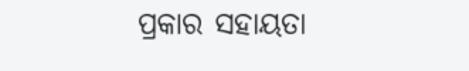ପ୍ରକାର ସହାୟତା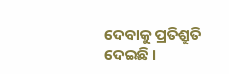ଦେବାକୁ ପ୍ରତିଶ୍ରୁତି ଦେଇଛି ।